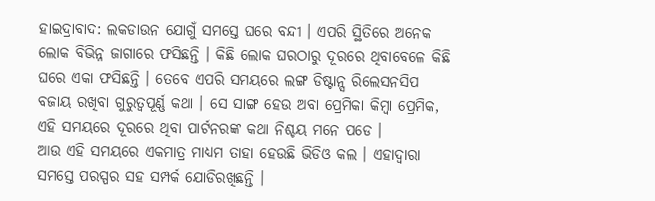ହାଇଦ୍ରାବାଦ: ଲକଡାଉନ ଯୋଗୁଁ ସମସ୍ତେ ଘରେ ବନ୍ଦୀ । ଏପରି ସ୍ଥିତିରେ ଅନେକ ଲୋକ ବିଭିନ୍ନ ଜାଗାରେ ଫସିଛନ୍ତି । କିଛି ଲୋକ ଘରଠାରୁ ଦୂରରେ ଥିବାବେଳେ କିଛି ଘରେ ଏକା ଫସିଛନ୍ତି । ତେବେ ଏପରି ସମୟରେ ଲଙ୍ଗ ଡିଷ୍ଟାନ୍ସ ରିଲେସନସିପ ବଜାୟ ରଖିବା ଗୁରୁତ୍ବପୂର୍ଣ୍ଣ କଥା । ସେ ସାଙ୍ଗ ହେଉ ଅବା ପ୍ରେମିକା କିମ୍ବା ପ୍ରେମିକ, ଏହି ସମୟରେ ଦୂରରେ ଥିବା ପାର୍ଟନରଙ୍କ କଥା ନିଶ୍ଚୟ ମନେ ପଡେ ।
ଆଉ ଏହି ସମୟରେ ଏକମାତ୍ର ମାଧ୍ୟମ ତାହା ହେଉଛି ଭିଡିଓ କଲ । ଏହାଦ୍ବାରା ସମସ୍ତେ ପରସ୍ପର ସହ ସମ୍ପର୍କ ଯୋଡିରଖିଛନ୍ତି ।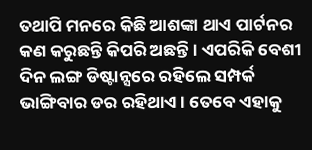ତଥାପି ମନରେ କିଛି ଆଶଙ୍କା ଥାଏ ପାର୍ଟନର କଣ କରୁଛନ୍ତି କିପରି ଅଛନ୍ତି । ଏପରିକି ବେଶୀ ଦିନ ଲଙ୍ଗ ଡିଷ୍ଟାନ୍ସରେ ରହିଲେ ସମ୍ପର୍କ ଭାଙ୍ଗିବାର ଡର ରହିଥାଏ । ତେବେ ଏହାକୁ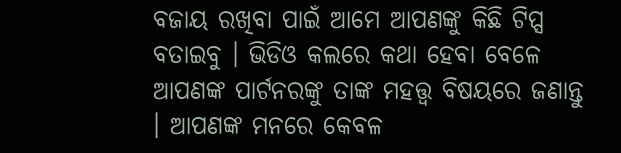ବଜାୟ ରଖିବା ପାଇଁ ଆମେ ଆପଣଙ୍କୁ କିଛି ଟିପ୍ସ ବତାଇବୁ । ଭିଡିଓ କଲରେ କଥା ହେବା ବେଳେ ଆପଣଙ୍କ ପାର୍ଟନରଙ୍କୁ ତାଙ୍କ ମହତ୍ତ୍ବ ବିଷୟରେ ଜଣାନ୍ତୁ । ଆପଣଙ୍କ ମନରେ କେବଳ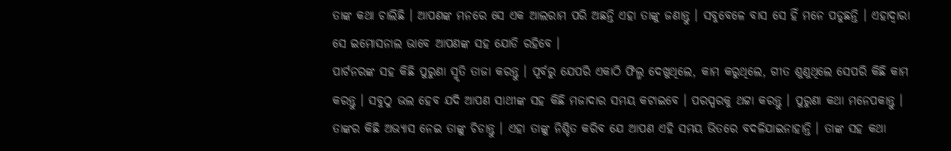ତାଙ୍କ କଥା ଚାଲିଛି । ଆପଣଙ୍କ ମନରେ ସେ ଏକ ଆଲରାମ ପରି ଅଛନ୍ତି ଏହା ତାଙ୍କୁ ଜଣାନ୍ତୁ । ସବୁବେଳେ ବାସ ସେ ହିଁ ମନେ ପଡୁଛନ୍ତି । ଏହାଦ୍ବାରା ସେ ଇମୋସନାଲ ଭାବେ ଆପଣଙ୍କ ସହ ଯୋଡି ରହିବେ ।
ପାର୍ଟନରଙ୍କ ସହ କିଛି ପୁରୁଣା ସ୍ମୃତି ତାଜା କରନ୍ତୁ । ପୂର୍ବରୁ ଯେପରି ଏକାଠି ଫିଲ୍ମ ଦେଖୁଥିଲେ, କାମ କରୁଥିଲେ, ଗୀତ ଶୁଣୁଥିଲେ ସେପରି କିଛି କାମ କରନ୍ତୁ । ସବୁଠୁ ଭଲ ହେବ ଯଦି ଆପଣ ସାଥୀଙ୍କ ସହ କିଛି ମଜାଦାର ସମୟ କଟାଇବେ । ପରସ୍ପରକୁ ଥଟ୍ଟା କରନ୍ତୁ । ପୁରୁଣା କଥା ମନେପକାନ୍ତୁ । ତାଙ୍କର କିଛି ଅଭ୍ୟାସ ନେଇ ତାଙ୍କୁ ଚିଡାନ୍ତୁ । ଏହା ତାଙ୍କୁ ନିଶ୍ଚିତ କରିବ ଯେ ଆପଣ ଏହି ସମୟ ଭିତରେ ବଦଳିଯାଇନାହାନ୍ତି । ତାଙ୍କ ସହ କଥା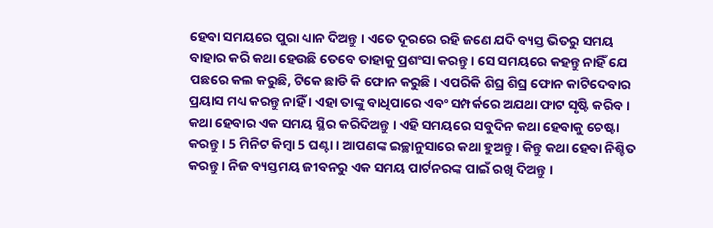ହେବା ସମୟରେ ପୁରା ଧ୍ୟାନ ଦିଅନ୍ତୁ । ଏତେ ଦୂରରେ ରହି ଜଣେ ଯଦି ବ୍ୟସ୍ତ ଭିତରୁ ସମୟ ବାହାର କରି କଥା ହେଉଛି ତେବେ ତାହାକୁ ପ୍ରଶଂସା କରନ୍ତୁ । ସେ ସମୟରେ କହନ୍ତୁ ନାହିଁ ଯେ ପଛରେ କଲ କରୁଛି, ଟିକେ ଛାଡି କି ଫୋନ କରୁଛି । ଏପରିକି ଶିଘ୍ର ଶିଘ୍ର ଫୋନ କାଟିଦେବାର ପ୍ରୟାସ ମଧ୍ୟ କରନ୍ତୁ ନାହିଁ । ଏହା ତାଙ୍କୁ ବାଧିପାରେ ଏବଂ ସମ୍ପର୍କରେ ଅଯଥା ଫାଟ ସୃଷ୍ଟି କରିବ ।
କଥା ହେବାର ଏକ ସମୟ ସ୍ଥିର କରିଦିଅନ୍ତୁ । ଏହି ସମୟରେ ସବୁଦିନ କଥା ହେବାକୁ ଚେଷ୍ଟା କରନ୍ତୁ । 5 ମିନିଟ କିମ୍ବା 5 ଘଣ୍ଟା । ଆପଣଙ୍କ ଇଚ୍ଛାନୁସାରେ କଥା ହୁଅନ୍ତୁ । କିନ୍ତୁ କଥା ହେବା ନିଶ୍ଚିତ କରନ୍ତୁ । ନିଜ ବ୍ୟସ୍ତମୟ ଜୀବନରୁ ଏକ ସମୟ ପାର୍ଟନରଙ୍କ ପାଇଁ ରଖି ଦିଅନ୍ତୁ ।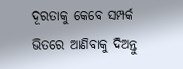ଦୂରତାକୁ କେବେ ସମ୍ପର୍କ ଭିତରେ ଆଣିବାକୁ ଦିଅନ୍ତୁ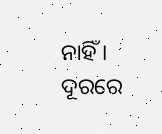ନାହିଁ । ଦୂରରେ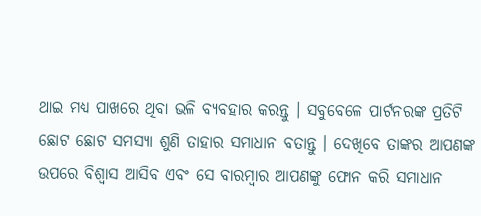ଥାଇ ମଧ୍ୟ ପାଖରେ ଥିବା ଭଳି ବ୍ୟବହାର କରନ୍ତୁ । ସବୁବେଳେ ପାର୍ଟନରଙ୍କ ପ୍ରତିଟି ଛୋଟ ଛୋଟ ସମସ୍ୟା ଶୁଣି ତାହାର ସମାଧାନ ବତାନ୍ତୁ । ଦେଖିବେ ତାଙ୍କର ଆପଣଙ୍କ ଉପରେ ବିଶ୍ବାସ ଆସିବ ଏବଂ ସେ ବାରମ୍ବାର ଆପଣଙ୍କୁ ଫୋନ କରି ସମାଧାନ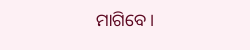ମାଗିବେ ।